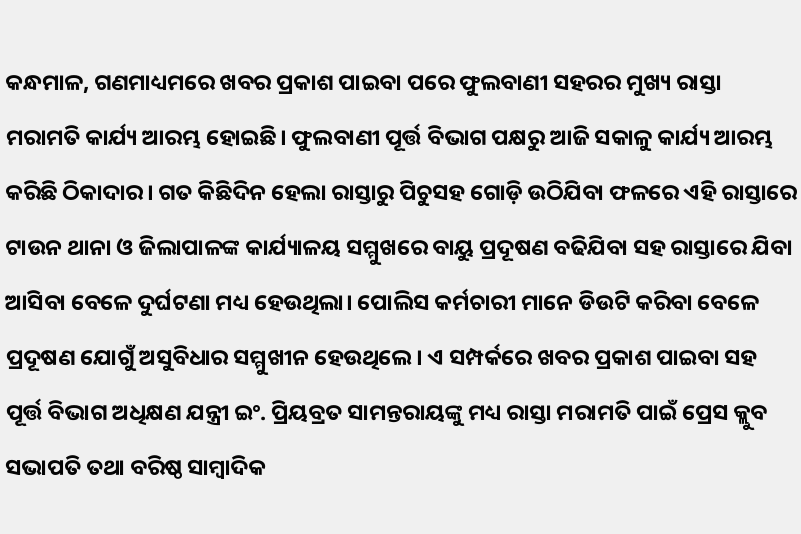କନ୍ଧମାଳ, ଗଣମାଧ୍ୟମରେ ଖବର ପ୍ରକାଶ ପାଇବା ପରେ ଫୁଲବାଣୀ ସହରର ମୁଖ୍ୟ ରାସ୍ତା ମରାମତି କାର୍ଯ୍ୟ ଆରମ୍ଭ ହୋଇଛି। ଫୁଲବାଣୀ ପୂର୍ତ୍ତ ବିଭାଗ ପକ୍ଷରୁ ଆଜି ସକାଳୁ କାର୍ଯ୍ୟ ଆରମ୍ଭ କରିଛି ଠିକାଦାର। ଗତ କିଛିଦିନ ହେଲା ରାସ୍ତାରୁ ପିଚୁସହ ଗୋଡ଼ି ଉଠିଯିବା ଫଳରେ ଏହି ରାସ୍ତାରେ ଟାଉନ ଥାନା ଓ ଜିଲାପାଳଙ୍କ କାର୍ଯ୍ୟାଳୟ ସମ୍ମୁଖରେ ବାୟୁ ପ୍ରଦୂଷଣ ବଢିଯିବା ସହ ରାସ୍ତାରେ ଯିବା ଆସିବା ବେଳେ ଦୁର୍ଘଟଣା ମଧ୍ୟ ହେଉଥିଲା। ପୋଲିସ କର୍ମଚାରୀ ମାନେ ଡିଉଟି କରିବା ବେଳେ ପ୍ରଦୂଷଣ ଯୋଗୁଁ ଅସୁବିଧାର ସମ୍ମୁଖୀନ ହେଉଥିଲେ। ଏ ସମ୍ପର୍କରେ ଖବର ପ୍ରକାଶ ପାଇବା ସହ ପୂର୍ତ୍ତ ବିଭାଗ ଅଧିକ୍ଷଣ ଯନ୍ତ୍ରୀ ଇଂ. ପ୍ରିୟବ୍ରତ ସାମନ୍ତରାୟଙ୍କୁ ମଧ୍ୟ ରାସ୍ତା ମରାମତି ପାଇଁ ପ୍ରେସ କ୍ଲୁବ ସଭାପତି ତଥା ବରିଷ୍ଠ ସାମ୍ବାଦିକ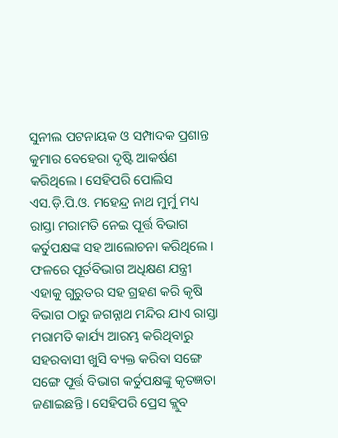ସୁନୀଲ ପଟନାୟକ ଓ ସମ୍ପାଦକ ପ୍ରଶାନ୍ତ କୁମାର ବେହେରା ଦୃଷ୍ଟି ଆକର୍ଷଣ କରିଥିଲେ। ସେହିପରି ପୋଲିସ ଏସ.ଡ଼ି.ପି.ଓ. ମହେନ୍ଦ୍ର ନାଥ ମୁର୍ମୁ ମଧ୍ୟ ରାସ୍ତା ମରାମତି ନେଇ ପୂର୍ତ୍ତ ବିଭାଗ କର୍ତୁପକ୍ଷଙ୍କ ସହ ଆଲୋଚନା କରିଥିଲେ। ଫଳରେ ପୂର୍ତବିଭାଗ ଅଧିକ୍ଷଣ ଯନ୍ତ୍ରୀ ଏହାକୁ ଗୁରୁତର ସହ ଗ୍ରହଣ କରି କୃଷି ବିଭାଗ ଠାରୁ ଜଗନ୍ନାଥ ମନ୍ଦିର ଯାଏ ରାସ୍ତା ମରାମତି କାର୍ଯ୍ୟ ଆରମ୍ଭ କରିଥିବାରୁ ସହରବାସୀ ଖୁସି ବ୍ୟକ୍ତ କରିବା ସଙ୍ଗେ ସଙ୍ଗେ ପୂର୍ତ୍ତ ବିଭାଗ କର୍ତୁପକ୍ଷଙ୍କୁ କୃତଜ୍ଞତା ଜଣାଇଛନ୍ତି । ସେହିପରି ପ୍ରେସ କ୍ଲୁବ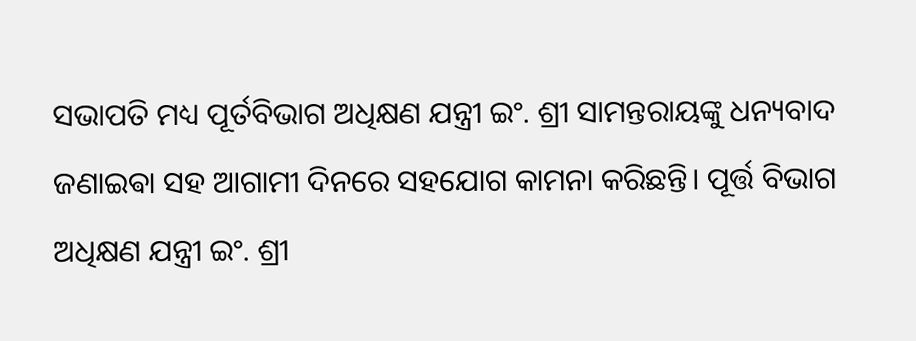ସଭାପତି ମଧ୍ୟ ପୂର୍ତବିଭାଗ ଅଧିକ୍ଷଣ ଯନ୍ତ୍ରୀ ଇଂ. ଶ୍ରୀ ସାମନ୍ତରାୟଙ୍କୁ ଧନ୍ୟବାଦ ଜଣାଇଵା ସହ ଆଗାମୀ ଦିନରେ ସହଯୋଗ କାମନା କରିଛନ୍ତି। ପୂର୍ତ୍ତ ବିଭାଗ ଅଧିକ୍ଷଣ ଯନ୍ତ୍ରୀ ଇଂ. ଶ୍ରୀ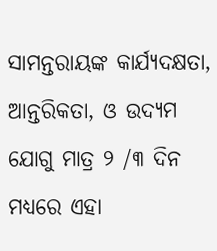ସାମନ୍ତରାୟଙ୍କ କାର୍ଯ୍ୟଦକ୍ଷତା, ଆନ୍ତରିକତା, ଓ ଉଦ୍ୟମ ଯୋଗୁ ମାତ୍ର ୨ /୩ ଦିନ ମଧ୍ୟରେ ଏହା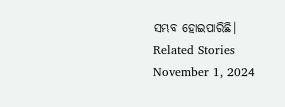ସମ୍ଭବ ହୋଇପାରିଛି।
Related Stories
November 1, 2024